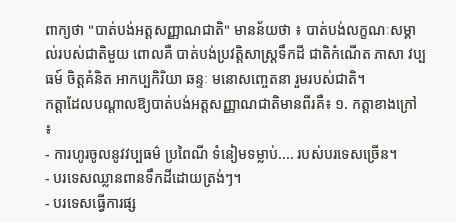ពាក្យថា "បាត់បង់អត្តសញ្ញាណជាតិ" មានន័យថា ៖ បាត់បង់លក្ខណៈសម្គាល់របស់ជាតិមួយ ពោលគឺ បាត់បង់ប្រវត្តិសាស្ត្រទឹកដី ជាតិកំណើត ភាសា វប្បធម៍ ចិត្តគំនិត អាកប្បកិរិយា ឆន្ទៈ មនោសញ្ចេតនា រួមរបស់ជាតិ។
កត្តាដែលបណ្តាលឱ្យបាត់បង់អត្តសញ្ញាណជាតិមានពីរគឺ៖ ១. កត្តាខាងក្រៅ ៖
- ការហូរចូលនូវវប្បធម៌ ប្រពៃណី ទំនៀមទម្លាប់.... របស់បរទេសច្រើន។
- បរទេសឈ្លានពានទឹកដីដោយត្រង់ៗ។
- បរទេសធ្វើការផ្ស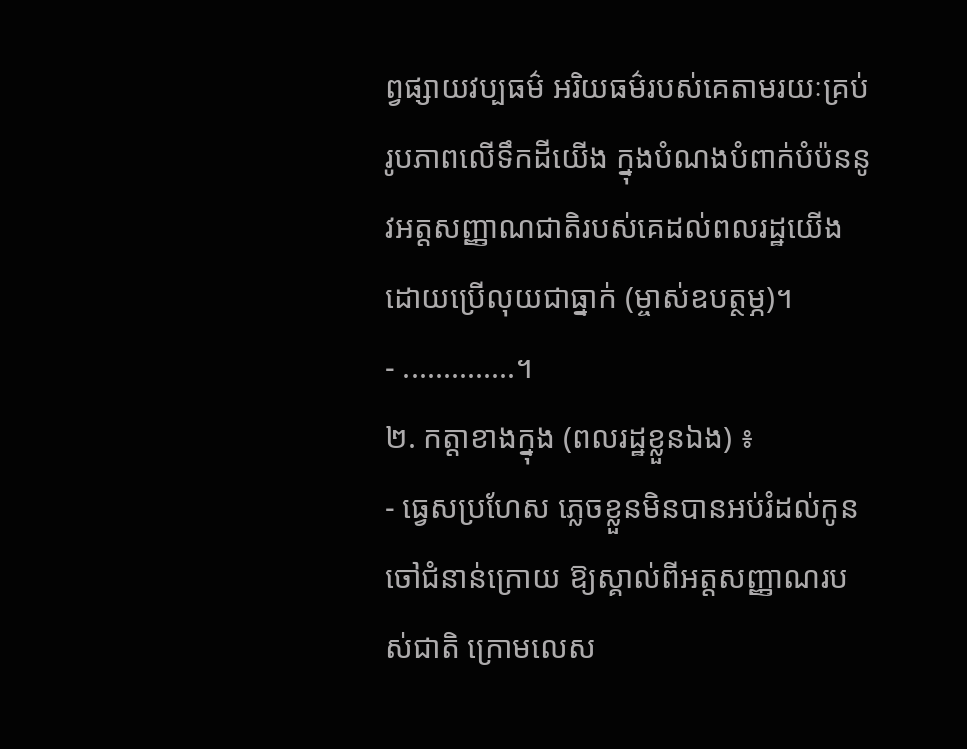ព្វផ្សាយវប្បធម៌ អរិយធម៌របស់គេតាមរយៈគ្រប់រូបភាពលើទឹកដីយើង ក្នុងបំណងបំពាក់បំប៉ននូវអត្តសញ្ញាណជាតិរបស់គេដល់ពលរដ្ឋយើង ដោយប្រើលុយជាធ្នាក់ (ម្ចាស់ឧបត្ថម្ភ)។
- ..............។
២. កត្តាខាងក្នុង (ពលរដ្ឋខ្លួនឯង) ៖
- ធ្វេសប្រហែស ភ្លេចខ្លួនមិនបានអប់រំដល់កូនចៅជំនាន់ក្រោយ ឱ្យស្គាល់ពីអត្តសញ្ញាណរបស់ជាតិ ក្រោមលេស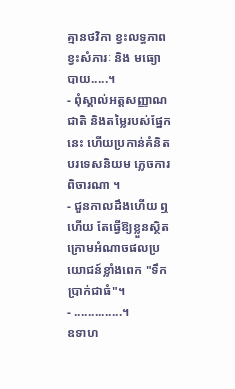គ្មានថវិកា ខ្វះលទ្ធភាព ខ្វះសំភារៈ និង មធ្យោបាយ.....។
- ពុំស្គាល់អត្តសញ្ញាណជាតិ និងតម្លៃរបស់ផ្នែកនេះ ហើយប្រកាន់គំនិតបរទេសនិយម ភ្លេចការពិចារណា ។
- ជួនកាលដឹងហើយ ឮហើយ តែធ្វើឱ្យខ្លួនស្ថិតក្រោមអំណាចផលប្រយោជន៍ខ្លាំងពេក "ទឹកប្រាក់ជាធំ"។
- ..............។
ឧទាហ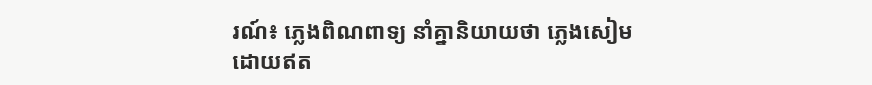រណ៍៖ ភ្លេងពិណពាទ្យ នាំគ្នានិយាយថា ភ្លេងសៀម ដោយឥត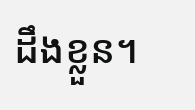ដឹងខ្លួន។